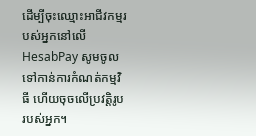ដើម្បីចុះឈ្មោះអាជីវកម្មរបស់អ្នកនៅលើ HesabPay សូមចូលទៅកាន់ការកំណត់កម្មវិធី ហើយចុចលើប្រវត្តិរូបរបស់អ្នក។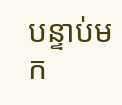បន្ទាប់មក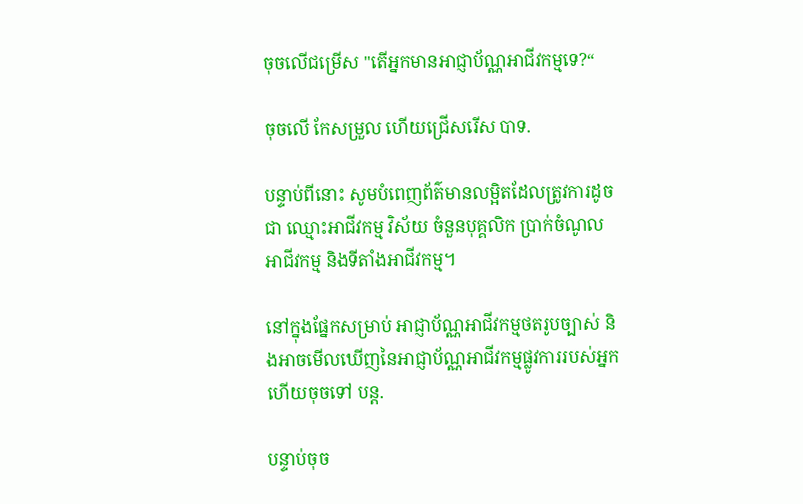ចុចលើជម្រើស "តើអ្នកមានអាជ្ញាប័ណ្ណអាជីវកម្មទេ?“

ចុចលើ កែសម្រួល ហើយជ្រើសរើស បាទ.

បន្ទាប់ពីនោះ សូមបំពេញព័ត៌មានលម្អិតដែលត្រូវការដូចជា ឈ្មោះអាជីវកម្ម វិស័យ ចំនួនបុគ្គលិក ប្រាក់ចំណូលអាជីវកម្ម និងទីតាំងអាជីវកម្ម។

នៅក្នុងផ្នែកសម្រាប់ អាជ្ញាប័ណ្ណអាជីវកម្មថតរូបច្បាស់ និងអាចមើលឃើញនៃអាជ្ញាប័ណ្ណអាជីវកម្មផ្លូវការរបស់អ្នក ហើយចុចទៅ បន្ត.

បន្ទាប់ចុច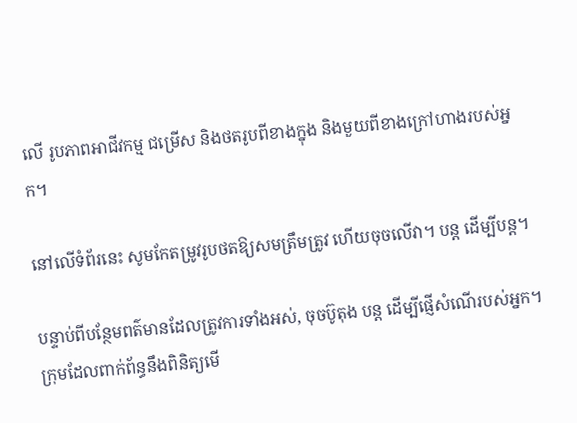លើ រូបភាពអាជីវកម្ម ជម្រើស និងថតរូបពីខាងក្នុង និងមួយពីខាងក្រៅហាងរបស់អ្នក។

នៅលើទំព័រនេះ សូមកែតម្រូវរូបថតឱ្យសមត្រឹមត្រូវ ហើយចុចលើវា។ បន្ត ដើម្បីបន្ត។

បន្ទាប់ពីបន្ថែមពត៌មានដែលត្រូវការទាំងអស់, ចុចប៊ូតុង បន្ត ដើម្បីផ្ញើសំណើរបស់អ្នក។ ក្រុមដែលពាក់ព័ន្ធនឹងពិនិត្យមើ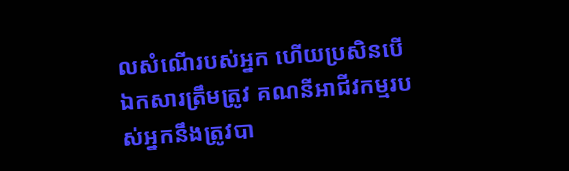លសំណើរបស់អ្នក ហើយប្រសិនបើឯកសារត្រឹមត្រូវ គណនីអាជីវកម្មរបស់អ្នកនឹងត្រូវបា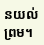នយល់ព្រម។